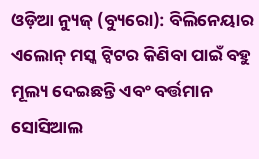ଓଡ଼ିଆ ନ୍ୟୁଜ୍ (ବ୍ୟୁରୋ): ବିଲିନେୟାର ଏଲୋନ୍ ମସ୍କ ଟ୍ୱିଟର କିଣିବା ପାଇଁ ବହୁ ମୂଲ୍ୟ ଦେଇଛନ୍ତି ଏବଂ ବର୍ତ୍ତମାନ ସୋସିଆଲ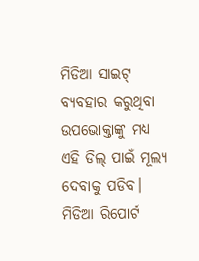ମିଡିଆ ସାଇଟ୍ ବ୍ୟବହାର କରୁଥିବା ଉପଭୋକ୍ତାଙ୍କୁ ମଧ୍ୟ ଏହି ଡିଲ୍ ପାଇଁ ମୂଲ୍ୟ ଦେବାକୁ ପଡିବ। ମିଡିଆ ରିପୋର୍ଟ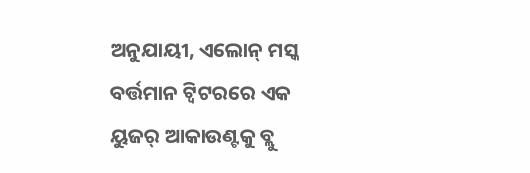ଅନୁଯାୟୀ, ଏଲୋନ୍ ମସ୍କ ବର୍ତ୍ତମାନ ଟ୍ୱିଟରରେ ଏକ ୟୁଜର୍ ଆକାଉଣ୍ଟକୁ ବ୍ଲୁ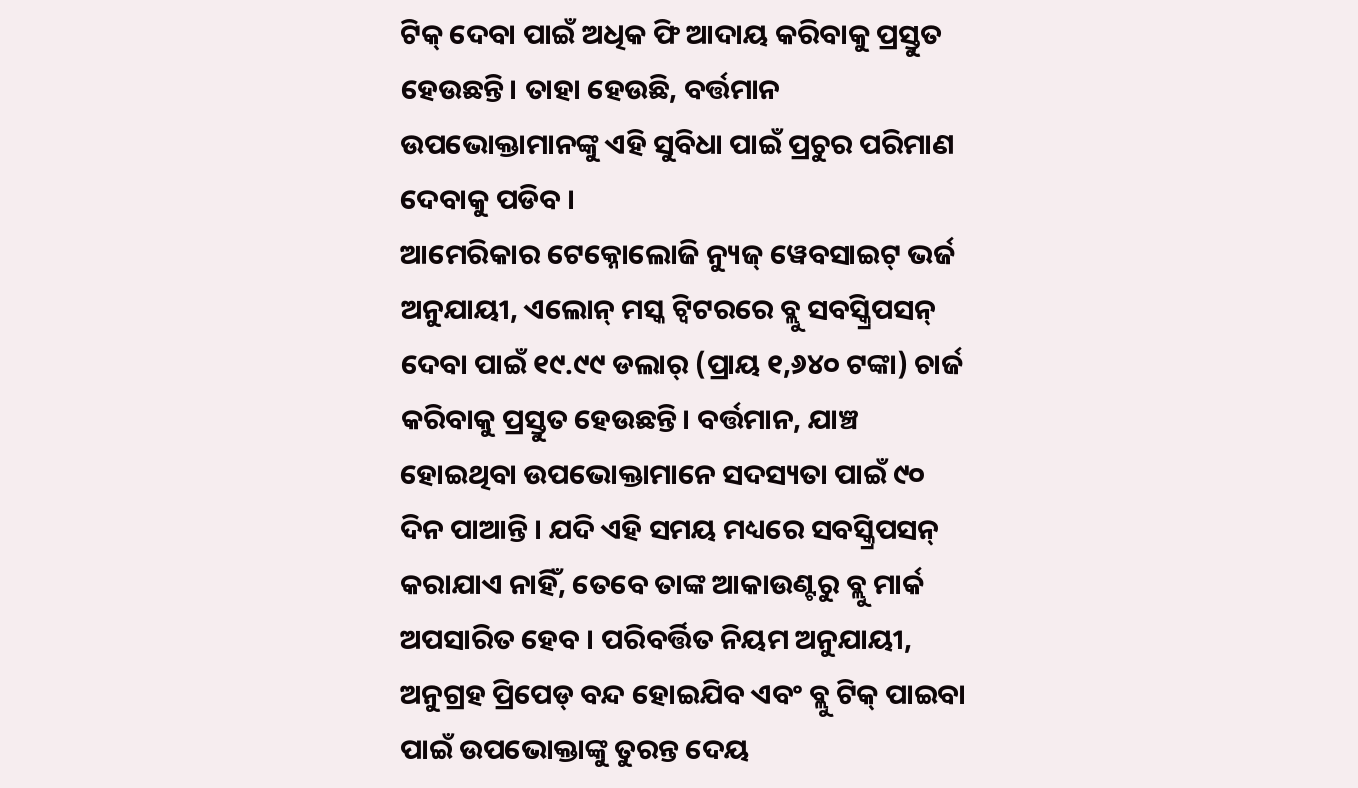ଟିକ୍ ଦେବା ପାଇଁ ଅଧିକ ଫି ଆଦାୟ କରିବାକୁ ପ୍ରସ୍ତୁତ ହେଉଛନ୍ତି। ତାହା ହେଉଛି, ବର୍ତ୍ତମାନ ଉପଭୋକ୍ତାମାନଙ୍କୁ ଏହି ସୁବିଧା ପାଇଁ ପ୍ରଚୁର ପରିମାଣ ଦେବାକୁ ପଡିବ ।
ଆମେରିକାର ଟେକ୍ନୋଲୋଜି ନ୍ୟୁଜ୍ ୱେବସାଇଟ୍ ଭର୍ଜ ଅନୁଯାୟୀ, ଏଲୋନ୍ ମସ୍କ ଟ୍ୱିଟରରେ ବ୍ଲୁ ସବସ୍କ୍ରିପସନ୍ ଦେବା ପାଇଁ ୧୯.୯୯ ଡଲାର୍ (ପ୍ରାୟ ୧,୬୪୦ ଟଙ୍କା) ଚାର୍ଜ କରିବାକୁ ପ୍ରସ୍ତୁତ ହେଉଛନ୍ତି। ବର୍ତ୍ତମାନ, ଯାଞ୍ଚ ହୋଇଥିବା ଉପଭୋକ୍ତାମାନେ ସଦସ୍ୟତା ପାଇଁ ୯୦ ଦିନ ପାଆନ୍ତି । ଯଦି ଏହି ସମୟ ମଧ୍ୟରେ ସବସ୍କ୍ରିପସନ୍ କରାଯାଏ ନାହିଁ, ତେବେ ତାଙ୍କ ଆକାଉଣ୍ଟରୁ ବ୍ଲୁ ମାର୍କ ଅପସାରିତ ହେବ । ପରିବର୍ତ୍ତିତ ନିୟମ ଅନୁଯାୟୀ, ଅନୁଗ୍ରହ ପ୍ରିପେଡ୍ ବନ୍ଦ ହୋଇଯିବ ଏବଂ ବ୍ଲୁ ଟିକ୍ ପାଇବା ପାଇଁ ଉପଭୋକ୍ତାଙ୍କୁ ତୁରନ୍ତ ଦେୟ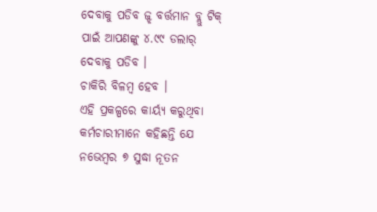ଦେବାକୁ ପଡିବ ଜ୍ଝ ବର୍ତ୍ତମାନ ବ୍ଲୁ ଟିକ୍ ପାଇଁ ଆପଣଙ୍କୁ ୪.୯୯ ଡଲାର୍ ଦେବାକୁ ପଡିବ ।
ଚାକିରି ବିଳମ୍ବ ହେବ ।
ଏହି ପ୍ରକଳ୍ପରେ କାର୍ୟ୍ୟ କରୁଥିବା କର୍ମଚାରୀମାନେ କହିଛନ୍ତି ଯେ ନଭେମ୍ବର ୭ ସୁଦ୍ଧା ନୂତନ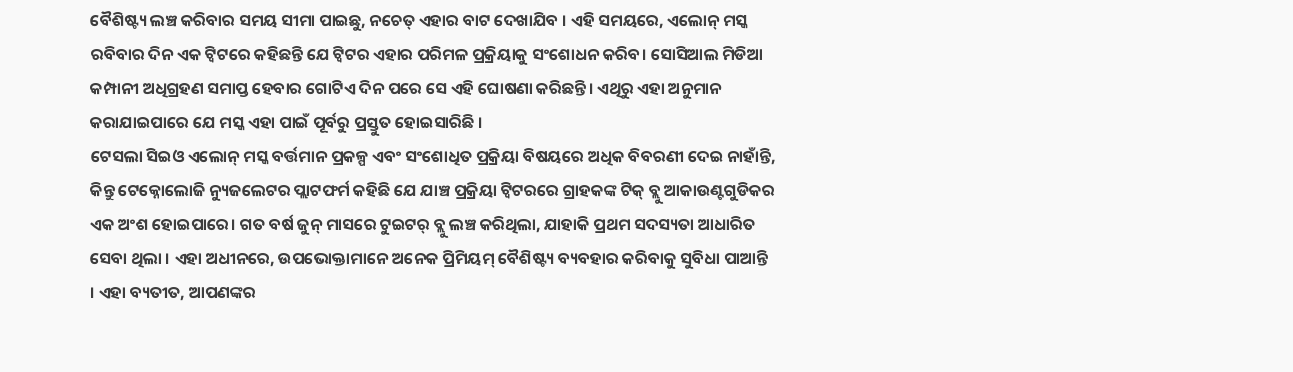ବୈଶିଷ୍ଟ୍ୟ ଲଞ୍ଚ କରିବାର ସମୟ ସୀମା ପାଇଛୁ, ନଚେତ୍ ଏହାର ବାଟ ଦେଖାଯିବ । ଏହି ସମୟରେ, ଏଲୋନ୍ ମସ୍କ ରବିବାର ଦିନ ଏକ ଟ୍ୱିଟରେ କହିଛନ୍ତି ଯେ ଟ୍ୱିଟର ଏହାର ପରିମଳ ପ୍ରକ୍ରିୟାକୁ ସଂଶୋଧନ କରିବ। ସୋସିଆଲ ମିଡିଆ କମ୍ପାନୀ ଅଧିଗ୍ରହଣ ସମାପ୍ତ ହେବାର ଗୋଟିଏ ଦିନ ପରେ ସେ ଏହି ଘୋଷଣା କରିଛନ୍ତି। ଏଥିରୁ ଏହା ଅନୁମାନ କରାଯାଇପାରେ ଯେ ମସ୍କ ଏହା ପାଇଁ ପୂର୍ବରୁ ପ୍ରସ୍ତୁତ ହୋଇସାରିଛି ।
ଟେସଲା ସିଇଓ ଏଲୋନ୍ ମସ୍କ ବର୍ତ୍ତମାନ ପ୍ରକଳ୍ପ ଏବଂ ସଂଶୋଧିତ ପ୍ରକ୍ରିୟା ବିଷୟରେ ଅଧିକ ବିବରଣୀ ଦେଇ ନାହାଁନ୍ତି, କିନ୍ତୁ ଟେକ୍ନୋଲୋଜି ନ୍ୟୁଜଲେଟର ପ୍ଲାଟଫର୍ମ କହିଛି ଯେ ଯାଞ୍ଚ ପ୍ରକ୍ରିୟା ଟ୍ୱିଟରରେ ଗ୍ରାହକଙ୍କ ଟିକ୍ ବ୍ଲୁ ଆକାଉଣ୍ଟଗୁଡିକର ଏକ ଅଂଶ ହୋଇପାରେ। ଗତ ବର୍ଷ ଜୁନ୍ ମାସରେ ଟୁଇଟର୍ ବ୍ଲୁ ଲଞ୍ଚ କରିଥିଲା, ଯାହାକି ପ୍ରଥମ ସଦସ୍ୟତା ଆଧାରିତ ସେବା ଥିଲା । ଏହା ଅଧୀନରେ, ଉପଭୋକ୍ତାମାନେ ଅନେକ ପ୍ରିମିୟମ୍ ବୈଶିଷ୍ଟ୍ୟ ବ୍ୟବହାର କରିବାକୁ ସୁବିଧା ପାଆନ୍ତି । ଏହା ବ୍ୟତୀତ, ଆପଣଙ୍କର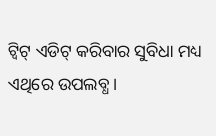ଟ୍ୱିଟ୍ ଏଡିଟ୍ କରିବାର ସୁବିଧା ମଧ୍ୟ ଏଥିରେ ଉପଲବ୍ଧ ।